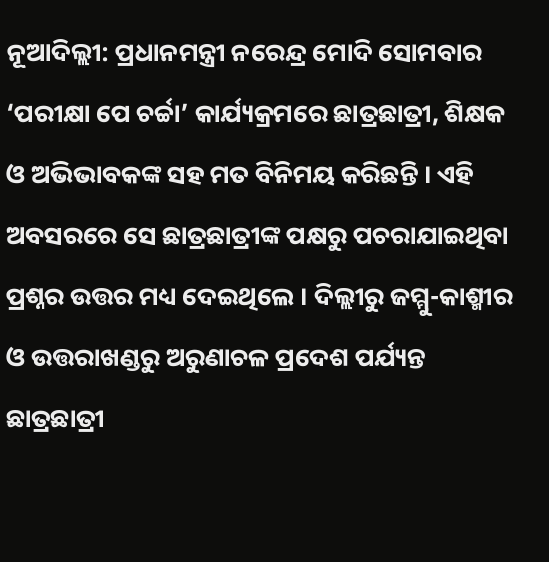ନୂଆଦିଲ୍ଲୀ: ପ୍ରଧାନମନ୍ତ୍ରୀ ନରେନ୍ଦ୍ର ମୋଦି ସୋମବାର ‘ପରୀକ୍ଷା ପେ ଚର୍ଚ୍ଚା’ କାର୍ଯ୍ୟକ୍ରମରେ ଛାତ୍ରଛାତ୍ରୀ, ଶିକ୍ଷକ ଓ ଅଭିଭାବକଙ୍କ ସହ ମତ ବିନିମୟ କରିଛନ୍ତି । ଏହି ଅବସରରେ ସେ ଛାତ୍ରଛାତ୍ରୀଙ୍କ ପକ୍ଷରୁ ପଚରାଯାଇଥିବା ପ୍ରଶ୍ନର ଉତ୍ତର ମଧ୍ୟ ଦେଇଥିଲେ । ଦିଲ୍ଲୀରୁ ଜମ୍ମୁ-କାଶ୍ମୀର ଓ ଉତ୍ତରାଖଣ୍ଡରୁ ଅରୁଣାଚଳ ପ୍ରଦେଶ ପର୍ଯ୍ୟନ୍ତ ଛାତ୍ରଛାତ୍ରୀ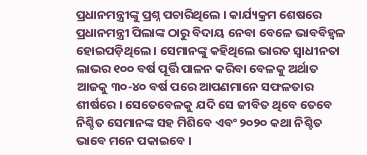ପ୍ରଧାନମନ୍ତ୍ରୀଙ୍କୁ ପ୍ରଶ୍ନ ପଚାରିଥିଲେ । କାର୍ଯ୍ୟକ୍ରମ ଶେଷରେ ପ୍ରଧାନମନ୍ତ୍ରୀ ପିଲାଙ୍କ ଠାରୁ ବିଦାୟ ନେବା ବେଳେ ଭାବବିହ୍ୱଳ ହୋଇପଡ଼ିଥିଲେ । ସେମାନଙ୍କୁ କହିଥିଲେ ଭାରତ ସ୍ୱାଧୀନତା ଲାଭର ୧୦୦ ବର୍ଷ ପୂର୍ତ୍ତି ପାଳନ କରିବା ବେଳକୁ ଅର୍ଥାତ ଆଜକୁ ୩୦-୪୦ ବର୍ଷ ପରେ ଆପଣମାନେ ସଫଳତାର ଶୀର୍ଷରେ । ସେତେବେଳକୁ ଯଦି ସେ ଜୀବିତ ଥିବେ ତେବେ ନିଶ୍ଚିତ ସେମାନଙ୍କ ସହ ମିଶିବେ ଏବଂ ୨୦୨୦ କଥା ନିଶ୍ଚିତ ଭାବେ ମନେ ପକାଇବେ ।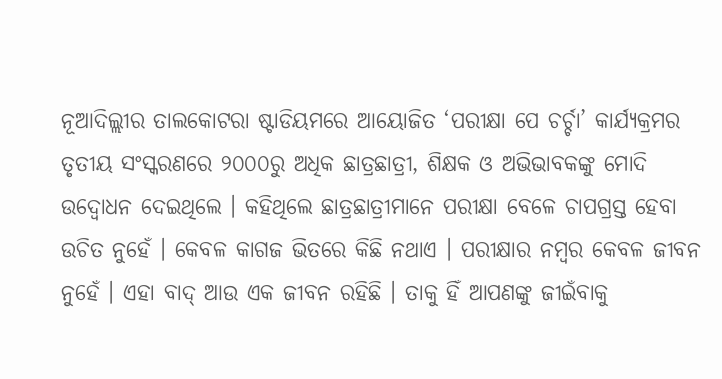ନୂଆଦିଲ୍ଲୀର ତାଲକୋଟରା ଷ୍ଟାଡିୟମରେ ଆୟୋଜିତ ‘ପରୀକ୍ଷା ପେ ଚର୍ଚ୍ଚା’ କାର୍ଯ୍ୟକ୍ରମର ତୃତୀୟ ସଂସ୍କରଣରେ ୨୦୦୦ରୁ ଅଧିକ ଛାତ୍ରଛାତ୍ରୀ, ଶିକ୍ଷକ ଓ ଅଭିଭାବକଙ୍କୁ ମୋଦି ଉଦ୍ବୋଧନ ଦେଇଥିଲେ । କହିଥିଲେ ଛାତ୍ରଛାତ୍ରୀମାନେ ପରୀକ୍ଷା ବେଳେ ଚାପଗ୍ରସ୍ତ ହେବା ଉଚିତ ନୁହେଁ । କେବଳ କାଗଜ ଭିତରେ କିଛି ନଥାଏ । ପରୀକ୍ଷାର ନମ୍ବର କେବଳ ଜୀବନ ନୁହେଁ । ଏହା ବାଦ୍ ଆଉ ଏକ ଜୀବନ ରହିଛି । ତାକୁ ହିଁ ଆପଣଙ୍କୁ ଜୀଇଁବାକୁ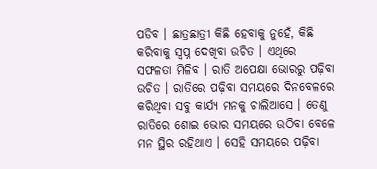ପଡିବ । ଛାତ୍ରଛାତ୍ରୀ କିଛି ହେବାକୁ ନୁହେଁ, କିଛି କରିବାକୁ ସ୍ୱପ୍ନ ଦେଖିବା ଉଚିତ । ଏଥିରେ ସଫଳତା ମିଳିବ । ରାତି ଅପେକ୍ଷା ଭୋରରୁ ପଢ଼ିବା ଉଚିତ । ରାତିରେ ପଢ଼ିବା ସମୟରେ ଦିନବେଳରେ କରିଥିବା ସବୁ କାର୍ଯ୍ୟ ମନକୁ ଚାଲିଆସେ । ତେଣୁ ରାତିରେ ଶୋଇ ଭୋର ସମୟରେ ଉଠିବା ବେଳେ ମନ ସ୍ଥିର ରହିଥାଏ । ସେହି ସମୟରେ ପଢ଼ିବା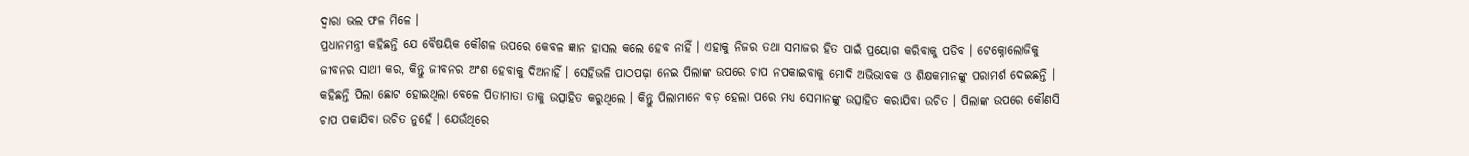ଦ୍ୱାରା ଭଲ ଫଳ ମିଳେ ।
ପ୍ରଧାନମନ୍ତ୍ରୀ କହିଛନ୍ତି ଯେ ବୈଷୟିକ କୌଶଳ ଉପରେ କେବଳ ଜ୍ଞାନ ହାସଲ କଲେ ହେବ ନାହିଁ । ଏହାକୁ ନିଜର ତଥା ସମାଜର ହିତ ପାଇଁ ପ୍ରୟୋଗ କରିବାକୁ ପଡିବ । ଟେକ୍ନୋଲୋଜିକୁ ଜୀବନର ସାଥୀ କର, କିନ୍ତୁ ଜୀବନର ଅଂଶ ହେବାକୁ ଦିଅନାହିଁ । ସେହିଭଳି ପାଠପଢ଼ା ନେଇ ପିଲାଙ୍କ ଉପରେ ଚାପ ନପକାଇବାକୁ ମୋଦି ଅଭିଭାବକ ଓ ଶିକ୍ଷକମାନଙ୍କୁ ପରାମର୍ଶ ଦେଇଛନ୍ତି । କହିଛନ୍ତି ପିଲା ଛୋଟ ହୋଇଥିଲା ବେଳେ ପିତାମାତା ତାକୁ ଉତ୍ସାହିତ କରୁଥିଲେ । କିନ୍ତୁ ପିଲାମାନେ ବଡ଼ ହେଲା ପରେ ମଧ୍ୟ ସେମାନଙ୍କୁ ଉତ୍ସାହିତ କରାଯିବା ଉଚିତ । ପିଲାଙ୍କ ଉପରେ କୌଣସି ଚାପ ପକାଯିବା ଉଚିତ ନୁହେଁ । ଯେଉଁଥିରେ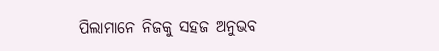ପିଲାମାନେ ନିଜକୁ ସହଜ ଅନୁଭବ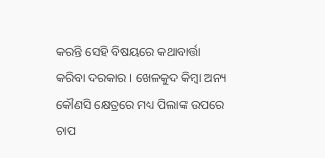କରନ୍ତି ସେହି ବିଷୟରେ କଥାବାର୍ତ୍ତା କରିବା ଦରକାର । ଖେଳକୁଦ କିମ୍ବା ଅନ୍ୟ କୌଣସି କ୍ଷେତ୍ରରେ ମଧ୍ୟ ପିଲାଙ୍କ ଉପରେ ଚାପ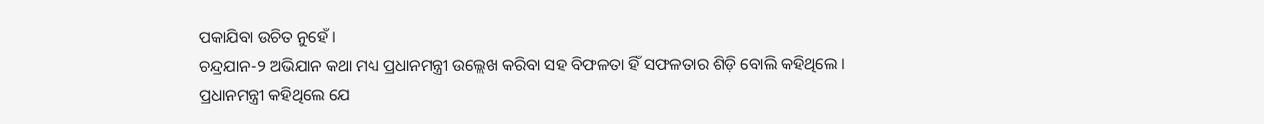ପକାଯିବା ଉଚିତ ନୁହେଁ ।
ଚନ୍ଦ୍ରଯାନ-୨ ଅଭିଯାନ କଥା ମଧ୍ୟ ପ୍ରଧାନମନ୍ତ୍ରୀ ଉଲ୍ଲେଖ କରିବା ସହ ବିଫଳତା ହିଁ ସଫଳତାର ଶିଡ଼ି ବୋଲି କହିଥିଲେ । ପ୍ରଧାନମନ୍ତ୍ରୀ କହିଥିଲେ ଯେ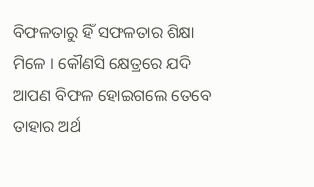ବିଫଳତାରୁ ହିଁ ସଫଳତାର ଶିକ୍ଷା ମିଳେ । କୌଣସି କ୍ଷେତ୍ରରେ ଯଦି ଆପଣ ବିଫଳ ହୋଇଗଲେ ତେବେ ତାହାର ଅର୍ଥ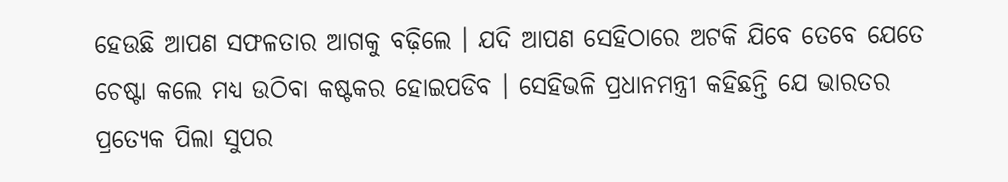ହେଉଛି ଆପଣ ସଫଳତାର ଆଗକୁ ବଢ଼ିଲେ । ଯଦି ଆପଣ ସେହିଠାରେ ଅଟକି ଯିବେ ତେବେ ଯେତେ ଚେଷ୍ଟା କଲେ ମଧ୍ୟ ଉଠିବା କଷ୍ଟକର ହୋଇପଡିବ । ସେହିଭଳି ପ୍ରଧାନମନ୍ତ୍ରୀ କହିଛନ୍ତି ଯେ ଭାରତର ପ୍ରତ୍ୟେକ ପିଲା ସୁପର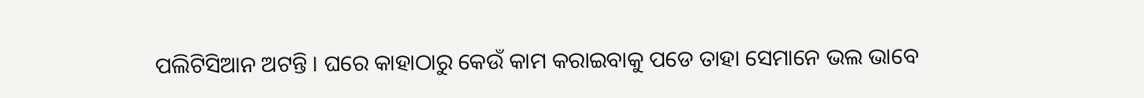ପଲିଟିସିଆନ ଅଟନ୍ତି । ଘରେ କାହାଠାରୁ କେଉଁ କାମ କରାଇବାକୁ ପଡେ ତାହା ସେମାନେ ଭଲ ଭାବେ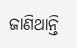ଜାଣିଥାନ୍ତି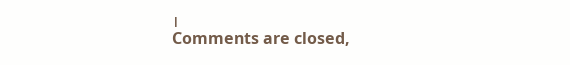।
Comments are closed,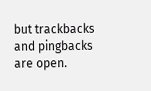but trackbacks and pingbacks are open.